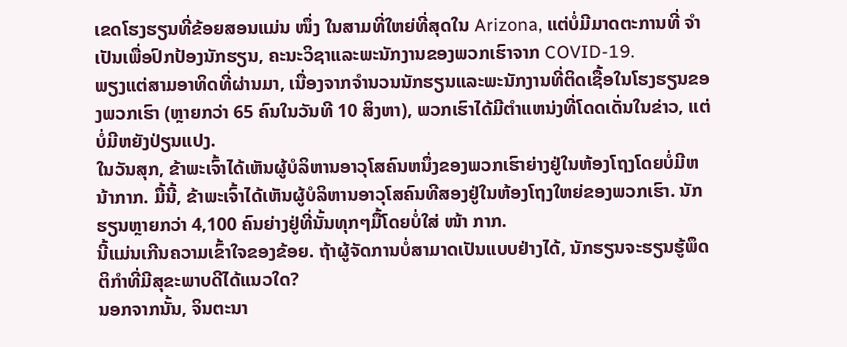ເຂດໂຮງຮຽນທີ່ຂ້ອຍສອນແມ່ນ ໜຶ່ງ ໃນສາມທີ່ໃຫຍ່ທີ່ສຸດໃນ Arizona, ແຕ່ບໍ່ມີມາດຕະການທີ່ ຈຳ ເປັນເພື່ອປົກປ້ອງນັກຮຽນ, ຄະນະວິຊາແລະພະນັກງານຂອງພວກເຮົາຈາກ COVID-19.
ພຽງແຕ່ສາມອາທິດທີ່ຜ່ານມາ, ເນື່ອງຈາກຈໍານວນນັກຮຽນແລະພະນັກງານທີ່ຕິດເຊື້ອໃນໂຮງຮຽນຂອງພວກເຮົາ (ຫຼາຍກວ່າ 65 ຄົນໃນວັນທີ 10 ສິງຫາ), ພວກເຮົາໄດ້ມີຕໍາແຫນ່ງທີ່ໂດດເດັ່ນໃນຂ່າວ, ແຕ່ບໍ່ມີຫຍັງປ່ຽນແປງ.
ໃນວັນສຸກ, ຂ້າພະເຈົ້າໄດ້ເຫັນຜູ້ບໍລິຫານອາວຸໂສຄົນຫນຶ່ງຂອງພວກເຮົາຍ່າງຢູ່ໃນຫ້ອງໂຖງໂດຍບໍ່ມີຫນ້າກາກ. ມື້ນີ້, ຂ້າພະເຈົ້າໄດ້ເຫັນຜູ້ບໍລິຫານອາວຸໂສຄົນທີສອງຢູ່ໃນຫ້ອງໂຖງໃຫຍ່ຂອງພວກເຮົາ. ນັກຮຽນຫຼາຍກວ່າ 4,100 ຄົນຍ່າງຢູ່ທີ່ນັ້ນທຸກໆມື້ໂດຍບໍ່ໃສ່ ໜ້າ ກາກ.
ນີ້ແມ່ນເກີນຄວາມເຂົ້າໃຈຂອງຂ້ອຍ. ຖ້າຜູ້ຈັດການບໍ່ສາມາດເປັນແບບຢ່າງໄດ້, ນັກຮຽນຈະຮຽນຮູ້ພຶດຕິກໍາທີ່ມີສຸຂະພາບດີໄດ້ແນວໃດ?
ນອກຈາກນັ້ນ, ຈິນຕະນາ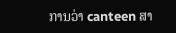ການວ່າ canteen ສາ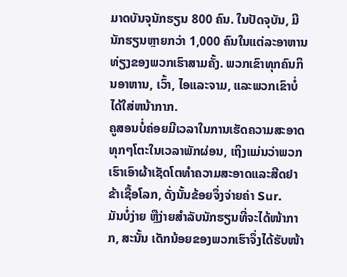ມາດບັນຈຸນັກຮຽນ 800 ຄົນ. ໃນປັດຈຸບັນ, ມີນັກຮຽນຫຼາຍກວ່າ 1,000 ຄົນໃນແຕ່ລະອາຫານທ່ຽງຂອງພວກເຮົາສາມຄັ້ງ. ພວກເຂົາທຸກຄົນກິນອາຫານ, ເວົ້າ, ໄອແລະຈາມ, ແລະພວກເຂົາບໍ່ໄດ້ໃສ່ຫນ້າກາກ.
ຄູສອນບໍ່ຄ່ອຍມີເວລາໃນການເຮັດຄວາມສະອາດທຸກໆໂຕະໃນເວລາພັກຜ່ອນ, ເຖິງແມ່ນວ່າພວກເຮົາເອົາຜ້າເຊັດໂຕທໍາຄວາມສະອາດແລະສີດຢາຂ້າເຊື້ອໂລກ, ດັ່ງນັ້ນຂ້ອຍຈຶ່ງຈ່າຍຄ່າ Sur.
ມັນບໍ່ງ່າຍ ຫຼືງ່າຍສຳລັບນັກຮຽນທີ່ຈະໄດ້ໜ້າກາກ, ສະນັ້ນ ເດັກນ້ອຍຂອງພວກເຮົາຈຶ່ງໄດ້ຮັບໜ້າ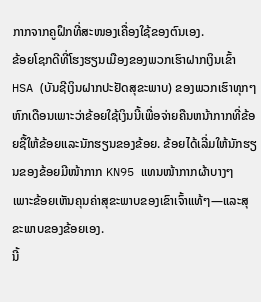ກາກຈາກຄູຝຶກທີ່ສະໜອງເຄື່ອງໃຊ້ຂອງຕົນເອງ.
ຂ້ອຍໂຊກດີທີ່ໂຮງຮຽນເມືອງຂອງພວກເຮົາຝາກເງິນເຂົ້າ HSA (ບັນຊີເງິນຝາກປະຢັດສຸຂະພາບ) ຂອງພວກເຮົາທຸກໆຫົກເດືອນເພາະວ່າຂ້ອຍໃຊ້ເງິນນີ້ເພື່ອຈ່າຍຄືນຫນ້າກາກທີ່ຂ້ອຍຊື້ໃຫ້ຂ້ອຍແລະນັກຮຽນຂອງຂ້ອຍ. ຂ້ອຍໄດ້ເລີ່ມໃຫ້ນັກຮຽນຂອງຂ້ອຍມີໜ້າກາກ KN95 ແທນໜ້າກາກຜ້າບາງໆ ເພາະຂ້ອຍເຫັນຄຸນຄ່າສຸຂະພາບຂອງເຂົາເຈົ້າແທ້ໆ—ແລະສຸຂະພາບຂອງຂ້ອຍເອງ.
ນີ້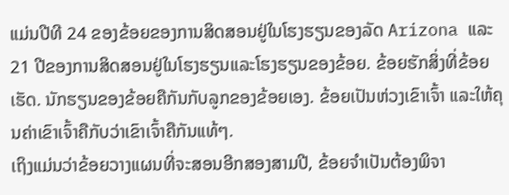ແມ່ນປີທີ 24 ຂອງຂ້ອຍຂອງການສິດສອນຢູ່ໃນໂຮງຮຽນຂອງລັດ Arizona ແລະ 21 ປີຂອງການສິດສອນຢູ່ໃນໂຮງຮຽນແລະໂຮງຮຽນຂອງຂ້ອຍ. ຂ້ອຍຮັກສິ່ງທີ່ຂ້ອຍເຮັດ. ນັກຮຽນຂອງຂ້ອຍຄືກັນກັບລູກຂອງຂ້ອຍເອງ. ຂ້ອຍເປັນຫ່ວງເຂົາເຈົ້າ ແລະໃຫ້ຄຸນຄ່າເຂົາເຈົ້າຄືກັບວ່າເຂົາເຈົ້າຄືກັນແທ້ໆ.
ເຖິງແມ່ນວ່າຂ້ອຍວາງແຜນທີ່ຈະສອນອີກສອງສາມປີ, ຂ້ອຍຈໍາເປັນຕ້ອງພິຈາ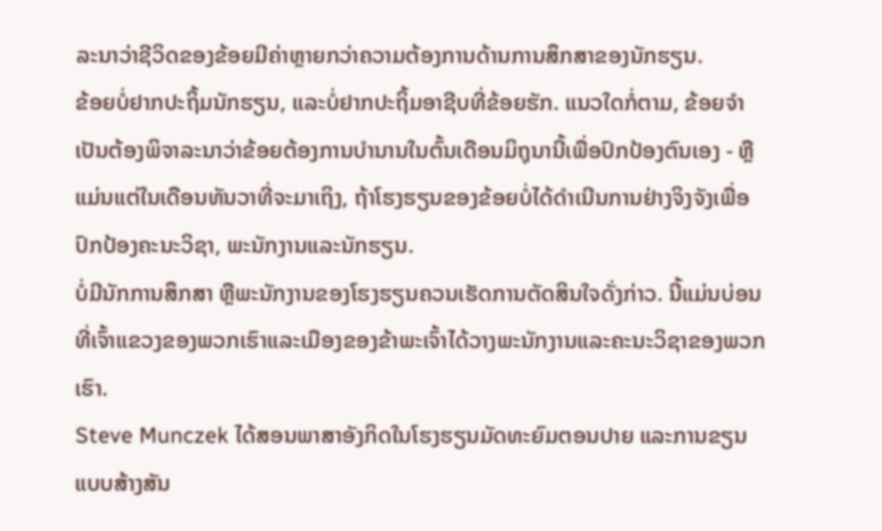ລະນາວ່າຊີວິດຂອງຂ້ອຍມີຄ່າຫຼາຍກວ່າຄວາມຕ້ອງການດ້ານການສຶກສາຂອງນັກຮຽນ.
ຂ້ອຍບໍ່ຢາກປະຖິ້ມນັກຮຽນ, ແລະບໍ່ຢາກປະຖິ້ມອາຊີບທີ່ຂ້ອຍຮັກ. ແນວໃດກໍ່ຕາມ, ຂ້ອຍຈໍາເປັນຕ້ອງພິຈາລະນາວ່າຂ້ອຍຕ້ອງການບໍານານໃນຕົ້ນເດືອນມິຖຸນານີ້ເພື່ອປົກປ້ອງຕົນເອງ - ຫຼືແມ່ນແຕ່ໃນເດືອນທັນວາທີ່ຈະມາເຖິງ, ຖ້າໂຮງຮຽນຂອງຂ້ອຍບໍ່ໄດ້ດໍາເນີນການຢ່າງຈິງຈັງເພື່ອປົກປ້ອງຄະນະວິຊາ, ພະນັກງານແລະນັກຮຽນ.
ບໍ່ມີນັກການສຶກສາ ຫຼືພະນັກງານຂອງໂຮງຮຽນຄວນເຮັດການຕັດສິນໃຈດັ່ງກ່າວ. ນີ້ແມ່ນບ່ອນທີ່ເຈົ້າແຂວງຂອງພວກເຮົາແລະເມືອງຂອງຂ້າພະເຈົ້າໄດ້ວາງພະນັກງານແລະຄະນະວິຊາຂອງພວກເຮົາ.
Steve Munczek ໄດ້ສອນພາສາອັງກິດໃນໂຮງຮຽນມັດທະຍົມຕອນປາຍ ແລະການຂຽນແບບສ້າງສັນ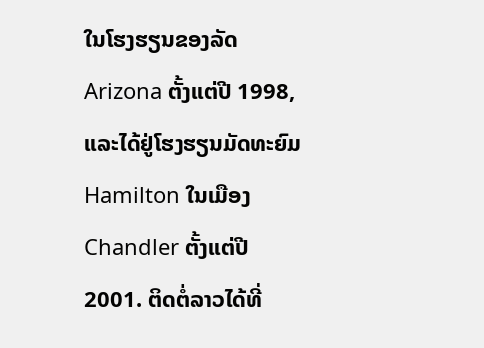ໃນໂຮງຮຽນຂອງລັດ Arizona ຕັ້ງແຕ່ປີ 1998, ແລະໄດ້ຢູ່ໂຮງຮຽນມັດທະຍົມ Hamilton ໃນເມືອງ Chandler ຕັ້ງແຕ່ປີ 2001. ຕິດຕໍ່ລາວໄດ້ທີ່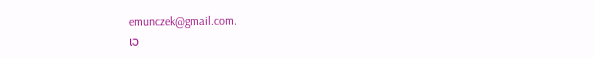emunczek@gmail.com.
ເວ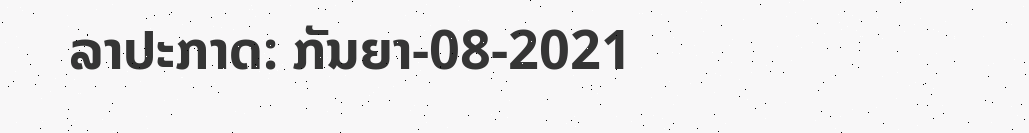ລາປະກາດ: ກັນຍາ-08-2021